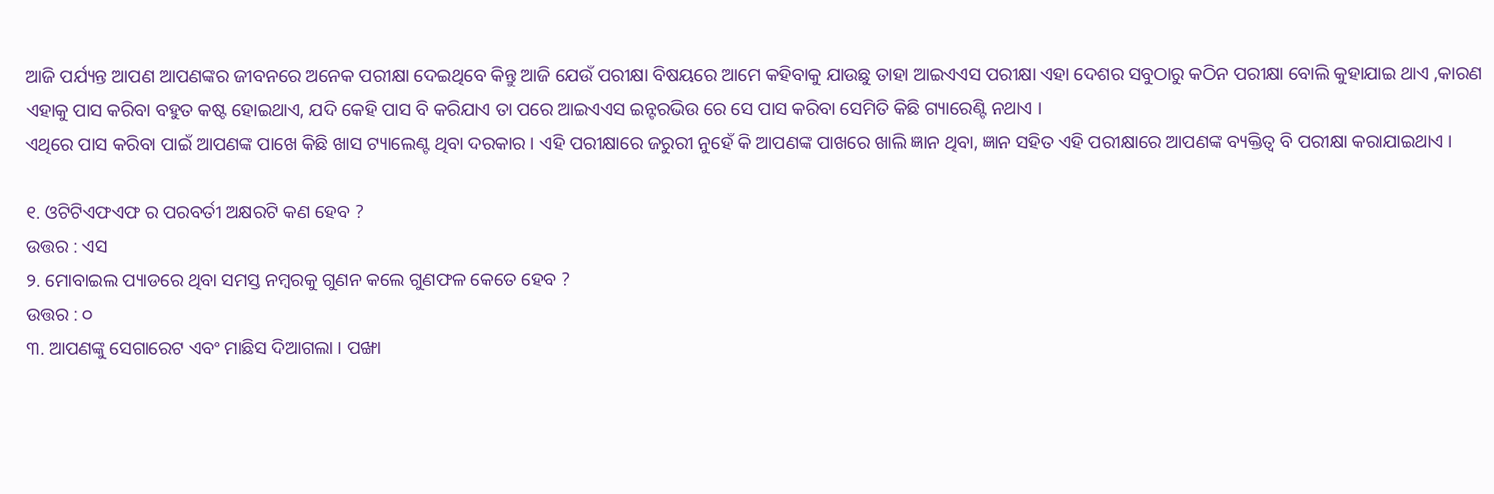ଆଜି ପର୍ଯ୍ୟନ୍ତ ଆପଣ ଆପଣଙ୍କର ଜୀବନରେ ଅନେକ ପରୀକ୍ଷା ଦେଇଥିବେ କିନ୍ତୁ ଆଜି ଯେଉଁ ପରୀକ୍ଷା ବିଷୟରେ ଆମେ କହିବାକୁ ଯାଉଛୁ ତାହା ଆଇଏଏସ ପରୀକ୍ଷା ଏହା ଦେଶର ସବୁଠାରୁ କଠିନ ପରୀକ୍ଷା ବୋଲି କୁହାଯାଇ ଥାଏ ,କାରଣ ଏହାକୁ ପାସ କରିବା ବହୁତ କଷ୍ଟ ହୋଇଥାଏ, ଯଦି କେହି ପାସ ବି କରିଯାଏ ତା ପରେ ଆଇଏଏସ ଇନ୍ଟରଭିଉ ରେ ସେ ପାସ କରିବା ସେମିତି କିଛି ଗ୍ୟାରେଣ୍ଟି ନଥାଏ ।
ଏଥିରେ ପାସ କରିବା ପାଇଁ ଆପଣଙ୍କ ପାଖେ କିଛି ଖାସ ଟ୍ୟାଲେଣ୍ଟ ଥିବା ଦରକାର । ଏହି ପରୀକ୍ଷାରେ ଜରୁରୀ ନୁହେଁ କି ଆପଣଙ୍କ ପାଖରେ ଖାଲି ଜ୍ଞାନ ଥିବା, ଜ୍ଞାନ ସହିତ ଏହି ପରୀକ୍ଷାରେ ଆପଣଙ୍କ ବ୍ୟକ୍ତିତ୍ଵ ବି ପରୀକ୍ଷା କରାଯାଇଥାଏ ।

୧. ଓଟିଟିଏଫଏଫ ର ପରବର୍ତୀ ଅକ୍ଷରଟି କଣ ହେବ ?
ଉତ୍ତର : ଏସ
୨. ମୋବାଇଲ ପ୍ୟାଡରେ ଥିବା ସମସ୍ତ ନମ୍ବରକୁ ଗୁଣନ କଲେ ଗୁଣଫଳ କେତେ ହେବ ?
ଉତ୍ତର : ୦
୩. ଆପଣଙ୍କୁ ସେଗାରେଟ ଏବଂ ମାଛିସ ଦିଆଗଲା । ପଙ୍ଖା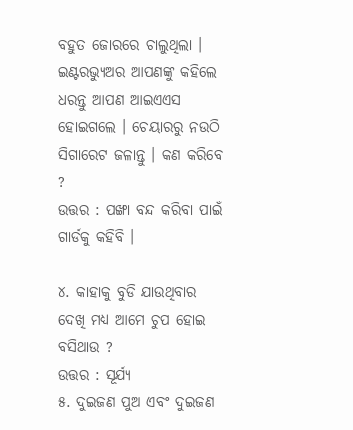ବହୁତ ଜୋରରେ ଚାଲୁଥିଲା । ଇଣ୍ଟରଭ୍ୟୁଅର ଆପଣଙ୍କୁ କହିଲେ ଧରନ୍ତୁ ଆପଣ ଆଇଏଏସ ହୋଇଗଲେ । ଚେୟାରରୁ ନଉଠି ସିଗାରେଟ ଜଳାନ୍ତୁ । କଣ କରିବେ ?
ଉତ୍ତର : ପଙ୍ଖା ବନ୍ଦ କରିବା ପାଇଁ ଗାର୍ଡକୁ କହିବି ।

୪. କାହାକୁ ବୁଡି ଯାଉଥିବାର ଦେଖି ମଧ୍ୟ ଆମେ ଚୁପ ହୋଇ ବସିଥାଉ ?
ଉତ୍ତର : ସୂର୍ଯ୍ୟ
୫. ଦୁଇଜଣ ପୁଅ ଏବଂ ଦୁଇଜଣ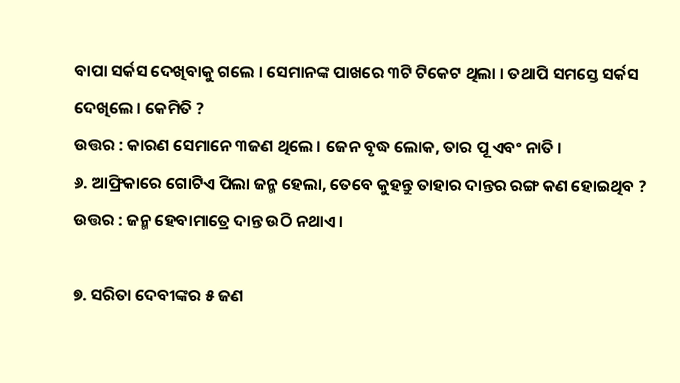ବାପା ସର୍କସ ଦେଖିବାକୁ ଗଲେ । ସେମାନଙ୍କ ପାଖରେ ୩ଟି ଟିକେଟ ଥିଲା । ତଥାପି ସମସ୍ତେ ସର୍କସ ଦେଖିଲେ । କେମିତି ?
ଉତ୍ତର : କାରଣ ସେମାନେ ୩ଜଣ ଥିଲେ । ଜେନ ବୃଦ୍ଧ ଲୋକ, ତାର ପୂ ଏବଂ ନାତି ।
୬. ଆଫ୍ରିକାରେ ଗୋଟିଏ ପିଲା ଜନ୍ମ ହେଲା, ତେବେ କୁହନ୍ତୁ ତାହାର ଦାନ୍ତର ରଙ୍ଗ କଣ ହୋଇଥିବ ?
ଉତ୍ତର : ଜନ୍ମ ହେବାମାତ୍ରେ ଦାନ୍ତ ଉଠି ନଥାଏ ।

୭. ସରିତା ଦେବୀଙ୍କର ୫ ଜଣ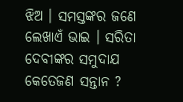ଝିଅ । ସମସ୍ତଙ୍କର ଜଣେ ଲେଖାଏଁ ଭାଇ । ସରିତା ଦେବୀଙ୍କର ସମୁଦାଯ କେତେଜଣ ସନ୍ତାନ ?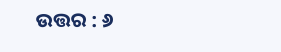ଉତ୍ତର : ୬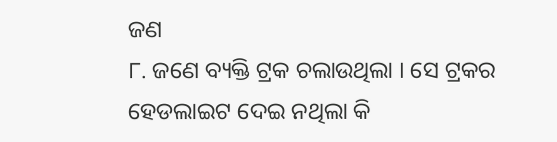ଜଣ
୮. ଜଣେ ବ୍ୟକ୍ତି ଟ୍ରକ ଚଲାଉଥିଲା । ସେ ଟ୍ରକର ହେଡଲାଇଟ ଦେଇ ନଥିଲା କି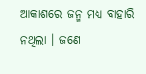ଆକାଶରେ ଜନ୍ମ ମଧ୍ୟ ବାହାରି ନଥିଲା । ଜଣେ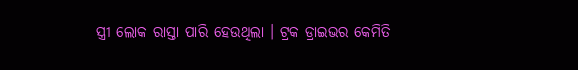ସ୍ତ୍ରୀ ଲୋକ ରାସ୍ତା ପାରି ହେଉଥିଲା । ଟ୍ରକ ଡ୍ରାଇଭର କେମିତି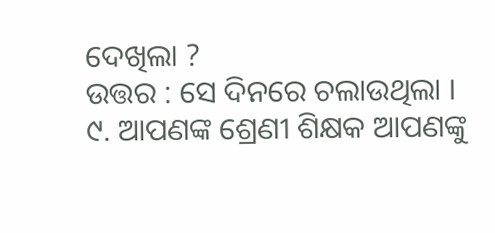ଦେଖିଲା ?
ଉତ୍ତର : ସେ ଦିନରେ ଚଲାଉଥିଲା ।
୯. ଆପଣଙ୍କ ଶ୍ରେଣୀ ଶିକ୍ଷକ ଆପଣଙ୍କୁ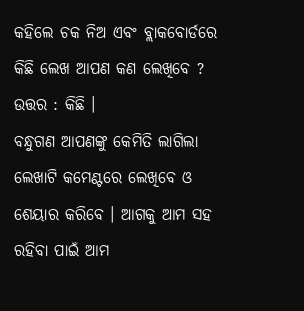କହିଲେ ଚକ ନିଅ ଏବଂ ବ୍ଲାକବୋର୍ଡରେ କିଛି ଲେଖ ଆପଣ କଣ ଲେଖିବେ ?
ଉତ୍ତର : କିଛି ।
ବନ୍ଧୁଗଣ ଆପଣଙ୍କୁ କେମିତି ଲାଗିଲା ଲେଖାଟି କମେଣ୍ଟରେ ଲେଖିବେ ଓ ଶେୟାର କରିବେ । ଆଗକୁ ଆମ ସହ ରହିବା ପାଇଁ ଆମ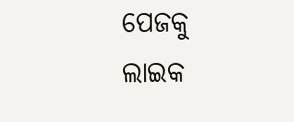ପେଜକୁ ଲାଇକ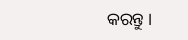କରନ୍ତୁ ।